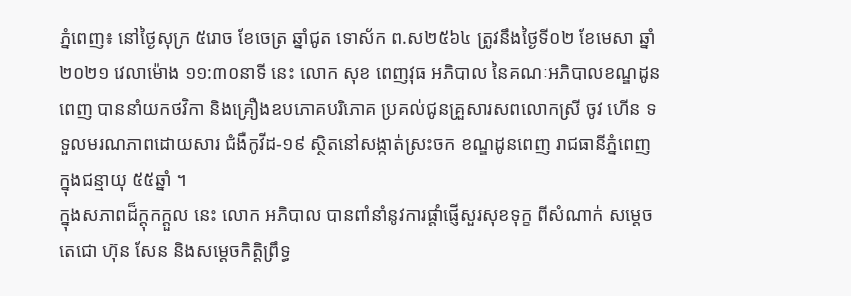ភ្នំពេញ៖ នៅថ្ងៃសុក្រ ៥រោច ខែចេត្រ ឆ្នាំជូត ទោស័ក ព.ស២៥៦៤ ត្រូវនឹងថ្ងៃទី០២ ខែមេសា ឆ្នាំ២០២១ វេលាម៉ោង ១១:៣០នាទី នេះ លោក សុខ ពេញវុធ អភិបាល នៃគណៈអភិបាលខណ្ឌដូនពេញ បាននាំយកថវិកា និងគ្រឿងឧបភោគបរិភោគ ប្រគល់ជូនគ្រួសារសពលោកស្រី ចូវ ហើន ទទួលមរណភាពដោយសារ ជំងឺកូវីដ-១៩ ស្ថិតនៅសង្កាត់ស្រះចក ខណ្ឌដូនពេញ រាជធានីភ្នំពេញ ក្នុងជន្មាយុ ៥៥ឆ្នាំ ។
ក្នុងសភាពដ៏ក្តុកក្តួល នេះ លោក អភិបាល បានពាំនាំនូវការផ្តាំផ្ញេីសួរសុខទុក្ខ ពីសំណាក់ សម្តេចតេជោ ហ៊ុន សែន និងសម្តេចកិត្តិព្រឹទ្ធ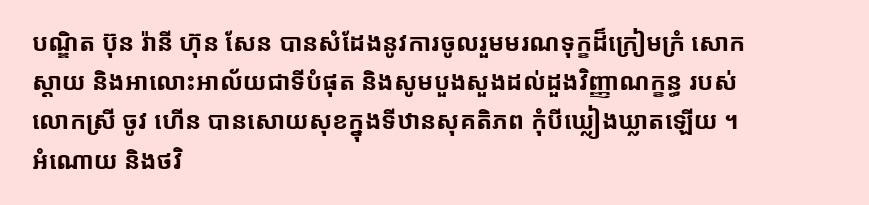បណ្ឌិត ប៊ុន រ៉ានី ហ៊ុន សែន បានសំដែងនូវការចូលរួមមរណទុក្ខដ៏ក្រៀមក្រំ សោកស្តាយ និងអាលោះអាល័យជាទីបំផុត និងសូមបួងសួងដល់ដួងវិញ្ញាណក្ខន្ធ របស់លោកស្រី ចូវ ហើន បានសោយសុខក្នុងទីឋានសុគតិភព កុំបីឃ្លៀងឃ្លាតឡើយ ។
អំណោយ និងថវិ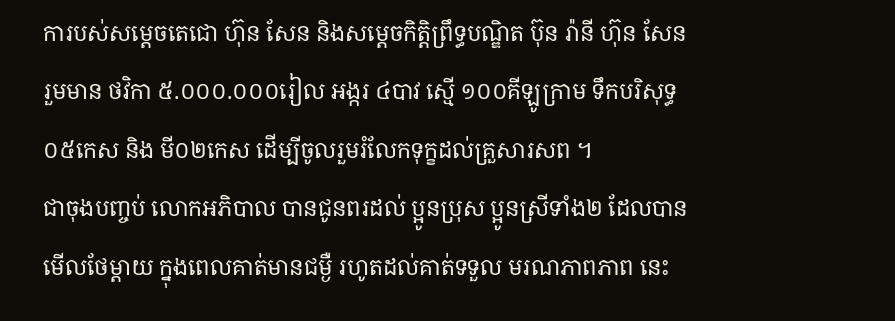ការបស់សម្តេចតេជោ ហ៊ុន សែន និងសម្តេចកិត្តិព្រឹទ្ធបណ្ឌិត ប៊ុន រ៉ានី ហ៊ុន សែន រួមមាន ថវិកា ៥.០០០.០០០រៀល អង្ករ ៤បាវ ស្មើ ១០០គីឡូក្រាម ទឹកបរិសុទ្ធ០៥កេស និង មី០២កេស ដើម្បីចូលរួមរំលែកទុក្ខដល់គ្រួសារសព ។
ជាចុងបញ្ចប់ លោកអភិបាល បានជូនពរដល់ ប្អូនប្រុស ប្អូនស្រីទាំង២ ដែលបានមើលថែម្តាយ ក្នុងពេលគាត់មានជម្ងឺ រហូតដល់គាត់ទទួល មរណភាពភាព នេះ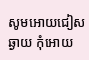សូមអោយជៀសឆ្ងាយ កុំអោយ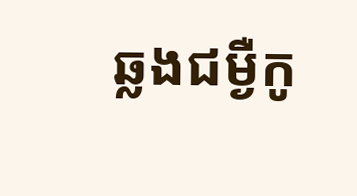ឆ្លងជម្ងឺកូ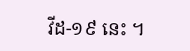វីដ-១៩ នេះ ។